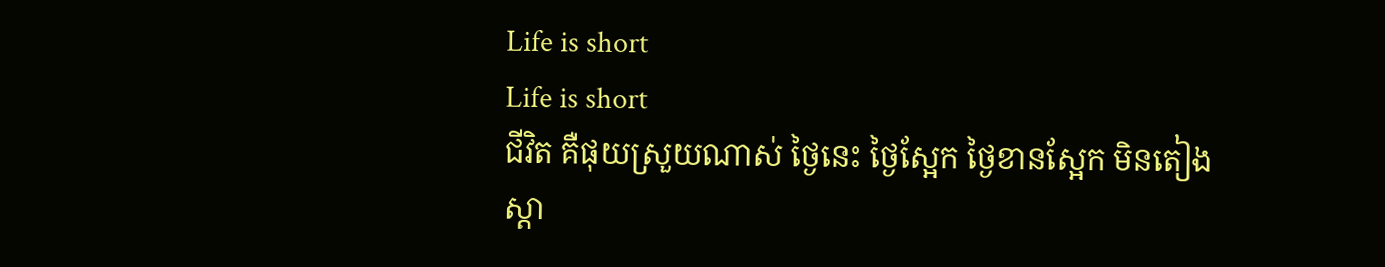Life is short
Life is short
ជីវិត គឺផុយស្រួយណាស់ ថ្ងៃនេះ ថ្ងៃស្អែក ថ្ងៃខានស្អែក មិនតៀង
ស្តា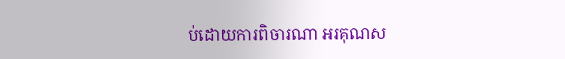ប់ដោយការពិចារណា អរគុណស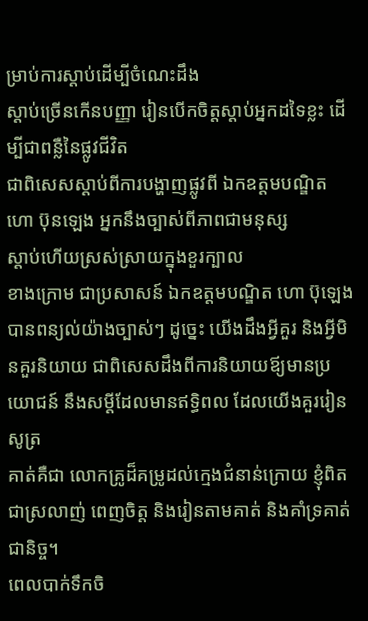ម្រាប់ការស្តាប់ដើម្បីចំណេះដឹង
ស្តាប់ច្រើនកើនបញ្ញា រៀនបើកចិត្តស្តាប់អ្នកដទៃខ្លះ ដើម្បីជាពន្លឺនៃផ្លូវជីវិត
ជាពិសេសស្តាប់ពីការបង្ហាញផ្លូវពី ឯកឧត្តមបណ្ឌិត ហោ ប៊ុនឡេង អ្នកនឹងច្បាស់ពីភាពជាមនុស្ស
ស្តាប់ហើយស្រស់ស្រាយក្នុងខួរក្បាល
ខាងក្រោម ជាប្រសាសន៍ ឯកឧត្តមបណ្ឌិត ហោ ប៊ុឡេង បានពន្យល់យ៉ាងច្បាស់ៗ ដូច្នេះ យើងដឹងអ្វីគួរ និងអ្វីមិនគួរនិយាយ ជាពិសេសដឹងពីការនិយាយឪ្យមានប្រយោជន៍ នឹងសម្តីដែលមានឥទ្ធិពល ដែលយើងគួររៀនសូត្រ
គាត់គឺជា លោកគ្រូដ៏គម្រូដល់ក្មេងជំនាន់ក្រោយ ខ្ញុំពិតជាស្រលាញ់ ពេញចិត្ត និងរៀនតាមគាត់ និងគាំទ្រគាត់ជានិច្ច។
ពេលបាក់ទឹកចិ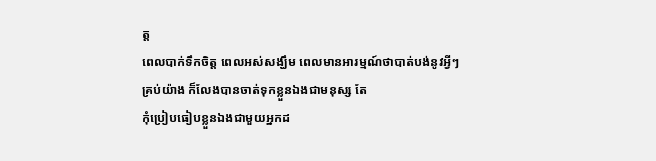ត្ត
ពេលបាក់ទឹកចិត្ត ពេលអស់សង្ឃឹម ពេលមានអារម្មណ៍ថាបាត់បង់នូវអ្វីៗគ្រប់យ៉ាង ក៏លែងបានចាត់ទុកខ្លួនឯងជាមនុស្ស តែ
កុំប្រៀបធៀបខ្លួនឯងជាមួយអ្នកដ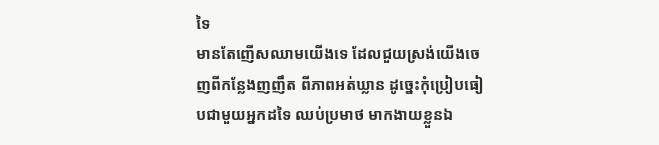ទៃ
មានតែញើសឈាមយើងទេ ដែលជួយស្រង់យើងចេញពីកន្លែងញញឹត ពីភាពអត់ឃ្លាន ដូច្នេះកុំប្រៀបធៀបជាមួយអ្នកដទៃ ឈប់ប្រមាថ មាកងាយខ្លួនឯ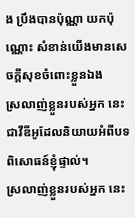ង ប្រឹងបានប៉ុណ្ណា យកប៉ុណ្ណោះ សំខាន់យើងមានសេចក្តីសុខចំពោះខ្លួនឯង
ស្រលាញ់ខ្លួនរបស់អ្នក នេះជាវីឌីអូដែលនិយាយអំពីបទពិសោធន៍ខ្ញុំផ្ទាល់។
ស្រលាញ់ខ្លួនរបស់អ្នក នេះ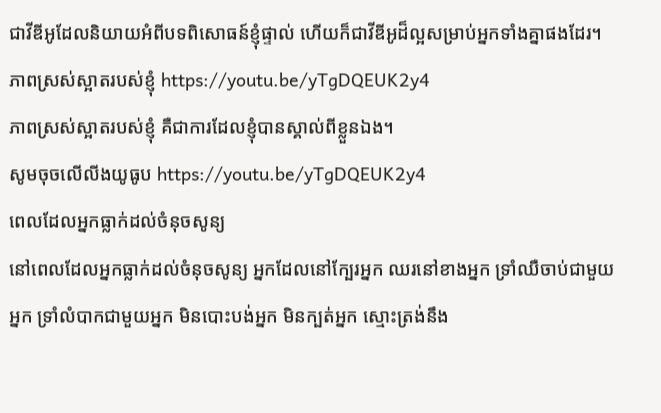ជាវីឌីអូដែលនិយាយអំពីបទពិសោធន៍ខ្ញុំផ្ទាល់ ហើយក៏ជាវីឌីអូដ៏ល្អសម្រាប់អ្នកទាំងគ្នាផងដែរ។
ភាពស្រស់ស្អាតរបស់ខ្ញុំ https://youtu.be/yTgDQEUK2y4
ភាពស្រស់ស្អាតរបស់ខ្ញុំ គឺជាការដែលខ្ញុំបានស្គាល់ពីខ្លួនឯង។
សូមចុចលើលីងយូធូប https://youtu.be/yTgDQEUK2y4
ពេលដែលអ្នកធ្លាក់ដល់ចំនុចសូន្យ
នៅពេលដែលអ្នកធ្លាក់ដល់ចំនុចសូន្យ អ្នកដែលនៅក្បែរអ្នក ឈរនៅខាងអ្នក ទ្រាំឈឺចាប់ជាមួយអ្នក ទ្រាំលំបាកជាមួយអ្នក មិនបោះបង់អ្នក មិនក្បត់អ្នក ស្មោះត្រង់នឹង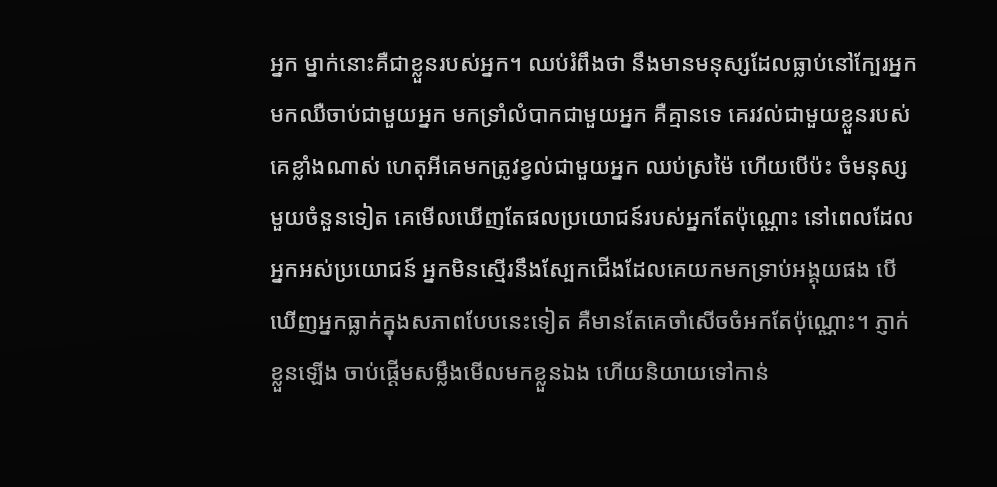អ្នក ម្នាក់នោះគឺជាខ្លួនរបស់អ្នក។ ឈប់រំពឹងថា នឹងមានមនុស្សដែលធ្លាប់នៅក្បែរអ្នក មកឈឺចាប់ជាមួយអ្នក មកទ្រាំលំបាកជាមួយអ្នក គឺគ្មានទេ គេរវល់ជាមួយខ្លួនរបស់គេខ្លាំងណាស់ ហេតុអីគេមកត្រូវខ្វល់ជាមួយអ្នក ឈប់ស្រម៉ៃ ហើយបើប៉ះ ចំមនុស្សមួយចំនួនទៀត គេមើលឃើញតែផលប្រយោជន៍របស់អ្នកតែប៉ុណ្ណោះ នៅពេលដែលអ្នកអស់ប្រយោជន៍ អ្នកមិនស្មើរនឹងស្បែកជើងដែលគេយកមកទ្រាប់អង្គុយផង បើឃើញអ្នកធ្លាក់ក្នុងសភាពបែបនេះទៀត គឺមានតែគេចាំសើចចំអកតែប៉ុណ្ណោះ។ ភ្ញាក់ខ្លួនឡើង ចាប់ផ្ដើមសម្លឹងមើលមកខ្លួនឯង ហើយនិយាយទៅកាន់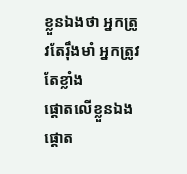ខ្លួនឯងថា អ្នកត្រូវតែរុឹងមាំ អ្នកត្រូវតែខ្លាំង
ផ្តោតលើខ្លួនឯង
ផ្តោត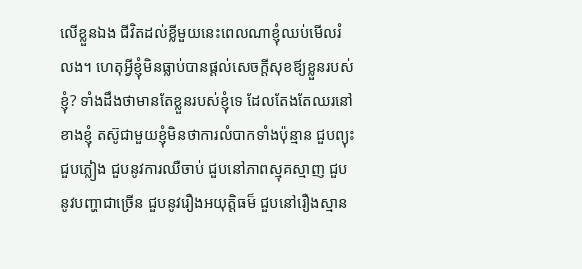លើខ្លួនឯង ជីវិតដល់ខ្លីមួយនេះពេលណាខ្ញុំឈប់មើលរំលង។ ហេតុអ្វីខ្ញុំមិនធ្លាប់បានផ្ដល់សេចក្ដីសុខឪ្យខ្លួនរបស់ខ្ញុំ? ទាំងដឹងថាមានតែខ្លួនរបស់ខ្ញុំទេ ដែលតែងតែឈរនៅខាងខ្ញុំ តស៊ូជាមួយខ្ញុំមិនថាការលំបាកទាំងប៉ុន្មាន ជួបព្យុះជួបភ្លៀង ជួបនូវការឈឺចាប់ ជួបនៅភាពស្មុគស្មាញ ជួបនូវបញ្ហាជាច្រើន ជួបនូវរឿងអយុត្តិធម៏ ជួបនៅរឿងស្មាន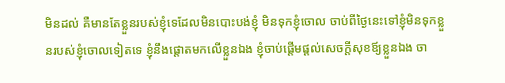មិនដល់ គឺមានតែខ្លួនរបស់ខ្ញុំទេដែលមិនបោះបង់ខ្ញុំ មិនទុកខ្ញុំចោល ចាប់ពីថ្ងៃនេះទៅខ្ញុំមិនទុកខ្លួនរបស់ខ្ញុំចោលទៀតទេ ខ្ញុំនឹងផ្ដោតមកលើខ្លួនឯង ខ្ញុំចាប់ផ្ដើមផ្ដល់សេចក្ដីសុខឪ្យខ្លួនឯង ចា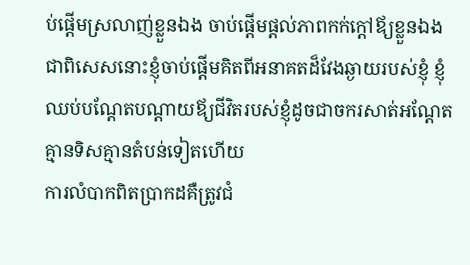ប់ផ្ដើមស្រលាញ់ខ្លួនឯង ចាប់ផ្ដើមផ្ដល់ភាពកក់ក្ដៅឪ្យខ្លួនឯង ជាពិសេសនោះខ្ញុំចាប់ផ្ដើមគិតពីអនាគតដ៏វែងឆ្ងាយរបស់ខ្ញុំ ខ្ញុំឈប់បណ្ដែតបណ្ដាយឪ្យជីវិតរបស់ខ្ញុំដូចជាចករសាត់អណ្ដែតគ្មានទិសគ្មានតំបន់ទៀតហើយ
ការលំបាកពិតប្រាកដគឺត្រូវជំ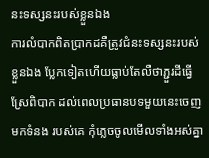នះទស្សនះរបស់ខ្លួនឯង
ការលំបាកពិតប្រាកដគឺត្រូវជំនះទស្សនះរបស់ខ្លួនឯង ប្លែកទៀតហើយធ្លាប់តែលឺថាភ្ជួរដីធ្វើស្រែពិបាក ដល់ពេលប្រធានបទមួយនេះចេញមកទំនង របស់គេ កុំភ្លេចចូលមើលទាំងអស់គ្នា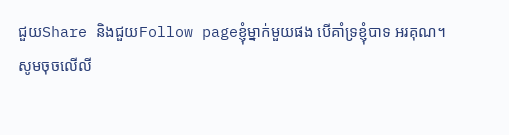ជួយShare និងជួយFollow pageខ្ញុំម្នាក់មួយផង បើគាំទ្រខ្ញុំបាទ អរគុណ។
សូមចុចលើលី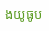ងយូធូប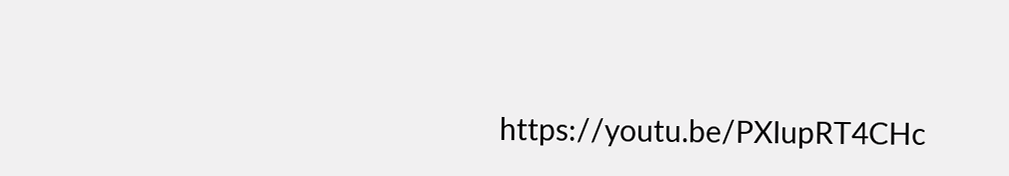https://youtu.be/PXIupRT4CHc